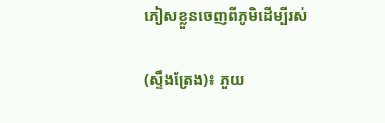ភៀសខ្លួនចេញពីភូមិដើម្បីរស់

(ស្ទឹងត្រែង)៖ ភួយ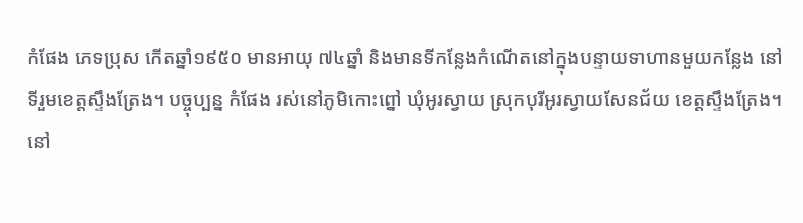កំផែង ភេទប្រុស កើតឆ្នាំ១៩៥០ មានអាយុ ៧៤ឆ្នាំ និងមានទីកន្លែងកំណើតនៅក្នុងបន្ទាយទាហានមួយកន្លែង នៅទីរួមខេត្តស្ទឹងត្រែង។ បច្ចុប្បន្ន កំផែង រស់នៅភូមិកោះព្នៅ ឃុំអូរស្វាយ ស្រុកបុរីអូរស្វាយសែនជ័យ ខេត្តស្ទឹងត្រែង។
នៅ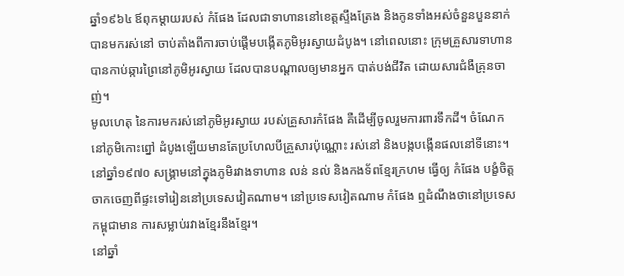ឆ្នាំ១៩៦៤ ឪពុកម្ដាយរបស់ កំផែង ដែលជាទាហាននៅខេត្តស្ទឹងត្រែង និងកូនទាំងអស់ចំនួនបួននាក់ បានមករស់នៅ ចាប់តាំងពីការចាប់ផ្តើមបង្កើតភូមិអូរស្វាយដំបូង។ នៅពេលនោះ ក្រុមគ្រួសារទាហានបានកាប់ឆ្ការព្រៃនៅភូមិអូរស្វាយ ដែលបានបណ្ដាលឲ្យមានអ្នក បាត់បង់ជីវិត ដោយសារជំងឺគ្រុនចាញ់។
មូលហេតុ នៃការមករស់នៅភូមិអូរស្វាយ របស់គ្រួសារកំផែង គឺដើម្បីចូលរួមការពារទឹកដី។ ចំណែក នៅភូមិកោះព្នៅ ដំបូងឡើយមានតែប្រហែលបីគ្រួសារប៉ុណ្ណោះ រស់នៅ និងបង្កបង្កើនផលនៅទីនោះ។
នៅឆ្នាំ១៩៧០ សង្គ្រាមនៅក្នុងភូមិរវាងទាហាន លន់ នល់ និងកងទ័ពខ្មែរក្រហម ធ្វើឲ្យ កំផែង បង្ខំចិត្តចាកចេញពីផ្ទះទៅរៀននៅប្រទេសវៀតណាម។ នៅប្រទេសវៀតណាម កំផែង ឮដំណឹងថានៅប្រទេសកម្ពុជាមាន ការសម្លាប់រវាងខ្មែរនឹងខ្មែរ។
នៅឆ្នាំ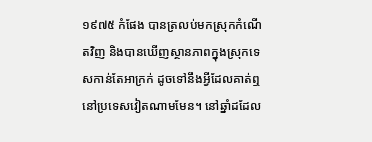១៩៧៥ កំផែង បានត្រលប់មកស្រុកកំណើតវិញ និងបានឃើញស្ថានភាពក្នុងស្រុកទេសកាន់តែអាក្រក់ ដូចទៅនឹងអ្វីដែលគាត់ឮនៅប្រទេសវៀតណាមមែន។ នៅឆ្នាំដដែល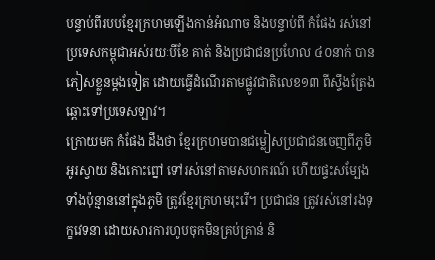បន្ទាប់ពីរបបខ្មែរក្រហមឡើងកាន់អំណាច និងបន្ទាប់ពី កំផែង រស់នៅប្រទេសកម្ពុជាអស់រយៈបីខែ គាត់ និងប្រជាជនប្រហែល ៤០នាក់ បានភៀសខ្លួនម្តងទៀត ដោយធ្វើដំណើរតាមផ្លូវជាតិលេខ១៣ ពីស្ទឹងត្រែង ឆ្ពោះទៅប្រទេសឡាវ។
ក្រោយមក កំផែង ដឹងថា ខ្មែរក្រហមបានជម្លៀសប្រជាជនចេញពីភូមិអូរស្វាយ និងកោះព្នៅ ទៅរស់នៅតាមសហករណ៍ ហើយផ្ទះសម្បែងទាំងប៉ុន្មាននៅក្នុងភូមិ ត្រូវខ្មែរក្រហមរុះរើ។ ប្រជាជន ត្រូវរស់នៅរងទុក្ខវេទនា ដោយសារការហូបចុកមិនគ្រប់គ្រាន់ និ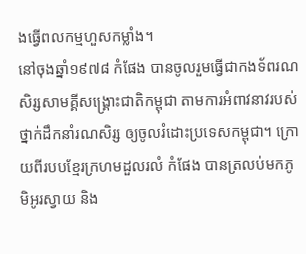ងធ្វើពលកម្មហួសកម្លាំង។
នៅចុងឆ្នាំ១៩៧៨ កំផែង បានចូលរួមធ្វើជាកងទ័ពរណសិរ្សសាមគ្គីសង្គ្រោះជាតិកម្ពុជា តាមការអំពាវនាវរបស់ថ្នាក់ដឹកនាំរណសិរ្ស ឲ្យចូលរំដោះប្រទេសកម្ពុជា។ ក្រោយពីរបបខ្មែរក្រហមដួលរលំ កំផែង បានត្រលប់មកភូមិអូរស្វាយ និង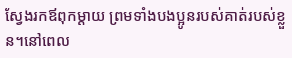ស្វែងរកឪពុកម្ដាយ ព្រមទាំងបងប្អូនរបស់គាត់របស់ខ្លួន។នៅពេល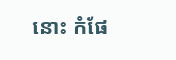នោះ កំផែ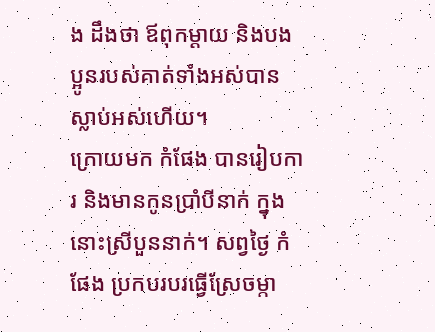ង ដឹងថា ឪពុកម្ដាយ និងបងប្អូនរបស់គាត់ទាំងអស់បានស្លាប់អស់ហើយ។
ក្រោយមក កំផែង បានរៀបការ និងមានកូនប្រាំបីនាក់ ក្នុងនោះស្រីបួននាក់។ សព្វថ្ងៃ កំផែង ប្រកបរបរធ្វើស្រែចម្កា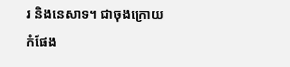រ និងនេសាទ។ ជាចុងក្រោយ កំផែង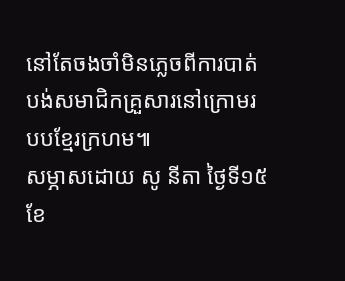នៅតែចងចាំមិនភ្លេចពីការបាត់បង់សមាជិកគ្រួសារនៅក្រោមរបបខ្មែរក្រហម៕
សម្ភាសដោយ សូ នីតា ថ្ងៃទី១៥ ខែ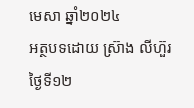មេសា ឆ្នាំ២០២៤
អត្ថបទដោយ ស្រ៊ាង លីហ៊ួរ ថ្ងៃទី១២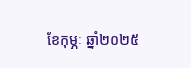ខែកុម្ភៈ ឆ្នាំ២០២៥